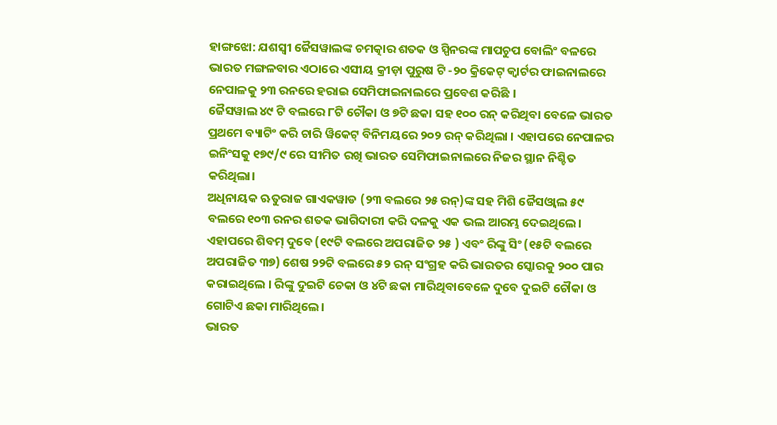ହାଙ୍ଗଝୋ: ଯଶସ୍ବୀ ଜୈସୱାଲଙ୍କ ଚମତ୍କାର ଶତକ ଓ ସ୍ପିନରଙ୍କ ମାପଚୁପ ବୋଲିଂ ବଳରେ ଭାରତ ମଙ୍ଗଳବାର ଏଠାରେ ଏସୀୟ କ୍ରୀଡ଼ା ପୁରୁଷ ଟି -୨୦ କ୍ରିକେଟ୍ କ୍ବାର୍ଟର ଫାଇନାଲରେ ନେପାଳକୁ ୨୩ ରନରେ ହରାଇ ସେମିଫାଇନାଲରେ ପ୍ରବେଶ କରିଛି ।
ଜୈସୱାଲ ୪୯ ଟି ବଲରେ ୮ଟି ଚୌକା ଓ ୭ଟି ଛକା ସହ ୧୦୦ ରନ୍ କରିଥିବା ବେଳେ ଭାରତ ପ୍ରଥମେ ବ୍ୟାଟିଂ କରି ଚାରି ୱିକେଟ୍ ବିନିମୟରେ ୨୦୨ ରନ୍ କରିଥିଲା । ଏହାପରେ ନେପାଳର ଇନିଂସକୁ ୧୭୯/୯ ରେ ସୀମିତ ରଖି ଭାରତ ସେମିଫାଇନାଲରେ ନିଜର ସ୍ଥାନ ନିଶ୍ଚିତ କରିଥିଲା।
ଅଧିନାୟକ ଋତୁରାଜ ଗାଏକୱାଡ (୨୩ ବଲରେ ୨୫ ରନ୍)ଙ୍କ ସହ ମିଶି ଜୈସଓ୍ବାଲ ୫୯ ବଲରେ ୧୦୩ ରନର ଶତକ ଭାଗିଦାରୀ କରି ଦଳକୁ ଏକ ଭଲ ଆରମ୍ଭ ଦେଇଥିଲେ। ଏହାପରେ ଶିବମ୍ ଦୁବେ (୧୯ଟି ବଲରେ ଅପରାଜିତ ୨୫ ) ଏବଂ ରିଙ୍କୁ ସିଂ (୧୫ଟି ବଲରେ ଅପରାଜିତ ୩୭) ଶେଷ ୨୨ଟି ବଲରେ ୫୨ ରନ୍ ସଂଗ୍ରହ କରି ଭାରତର ସ୍କୋରକୁ ୨୦୦ ପାର କରାଇଥିଲେ । ରିଙ୍କୁ ଦୁଇଟି ଚେକା ଓ ୪ଟି ଛକା ମାରିଥିବାବେଳେ ଦୁବେ ଦୁଇଟି ଚୌକା ଓ ଗୋଟିଏ ଛକା ମାରିଥିଲେ।
ଭାରତ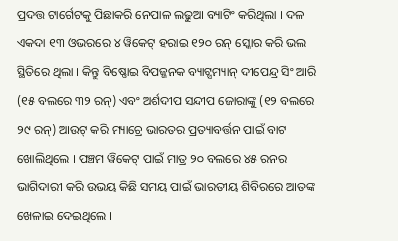ପ୍ରଦତ୍ତ ଟାର୍ଗେଟକୁ ପିଛାକରି ନେପାଳ ଲଢୁଆ ବ୍ୟାଟିଂ କରିଥିଲା । ଦଳ ଏକଦା ୧୩ ଓଭରରେ ୪ ୱିକେଟ୍ ହରାଇ ୧୨୦ ରନ୍ ସ୍କୋର କରି ଭଲ ସ୍ଥିତିରେ ଥିଲା । କିନ୍ତୁ ବିଷ୍ଣୋଇ ବିପଜ୍ଜନକ ବ୍ୟାଟ୍ସମ୍ୟାନ୍ ଦୀପେନ୍ଦ୍ର ସିଂ ଆରି (୧୫ ବଲରେ ୩୨ ରନ୍) ଏବଂ ଅର୍ଶଦୀପ ସନ୍ଦୀପ ଜୋରାଙ୍କୁ (୧୨ ବଲରେ ୨୯ ରନ୍) ଆଉଟ୍ କରି ମ୍ୟାଚ୍ରେ ଭାରତର ପ୍ରତ୍ୟାବର୍ତ୍ତନ ପାଇଁ ବାଟ ଖୋଲିଥିଲେ । ପଞ୍ଚମ ୱିକେଟ୍ ପାଇଁ ମାତ୍ର ୨୦ ବଲରେ ୪୫ ରନର ଭାଗିଦାରୀ କରି ଉଭୟ କିଛି ସମୟ ପାଇଁ ଭାରତୀୟ ଶିବିରରେ ଆତଙ୍କ ଖେଳାଇ ଦେଇଥିଲେ ।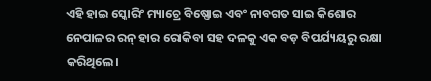ଏହି ହାଇ ସ୍କୋରିଂ ମ୍ୟାଚ୍ରେ ବିଷ୍ଣୋଇ ଏବଂ ନାବଗତ ସାଇ କିଶୋର ନେପାଳର ରନ୍ ହାର ରୋକିବା ସହ ଦଳକୁ ଏକ ବଡ଼ ବିପର୍ଯ୍ୟୟରୁ ରକ୍ଷା କରିଥିଲେ।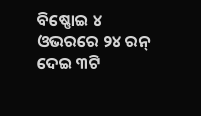ବିଷ୍ଣୋଇ ୪ ଓଭରରେ ୨୪ ରନ୍ ଦେଇ ୩ଟି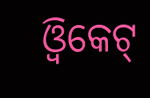ଓ୍ବିକେଟ୍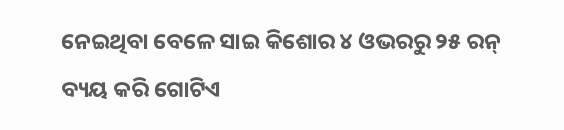ନେଇଥିବା ବେଳେ ସାଇ କିଶୋର ୪ ଓଭରରୁ ୨୫ ରନ୍ ବ୍ୟୟ କରି ଗୋଟିଏ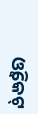ଓ୍ବିକେଟ୍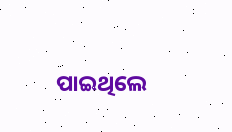ପାଇଥିଲେ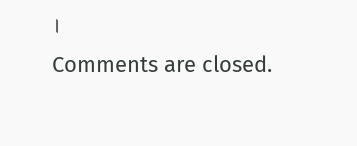।
Comments are closed.